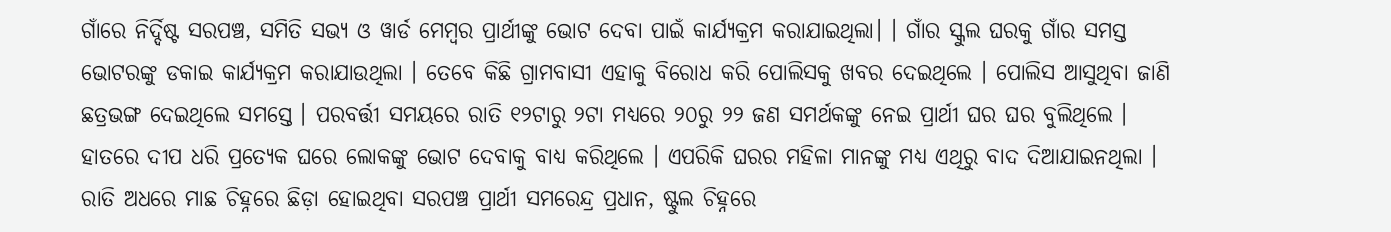ଗାଁରେ ନିର୍ଦ୍ଦିଷ୍ଟ ସରପଞ୍ଚ, ସମିତି ସଭ୍ୟ ଓ ୱାର୍ଡ ମେମ୍ବର ପ୍ରାର୍ଥୀଙ୍କୁ ଭୋଟ ଦେବା ପାଇଁ କାର୍ଯ୍ୟକ୍ରମ କରାଯାଇଥିଲା। । ଗାଁର ସ୍କୁଲ ଘରକୁ ଗାଁର ସମସ୍ତ ଭୋଟରଙ୍କୁ ଡକାଇ କାର୍ଯ୍ୟକ୍ରମ କରାଯାଉଥିଲା । ତେବେ କିଛି ଗ୍ରାମବାସୀ ଏହାକୁ ବିରୋଧ କରି ପୋଲିସକୁ ଖବର ଦେଇଥିଲେ । ପୋଲିସ ଆସୁଥିବା ଜାଣି ଛତ୍ରଭଙ୍ଗ ଦେଇଥିଲେ ସମସ୍ତେ । ପରବର୍ତ୍ତୀ ସମୟରେ ରାତି ୧୨ଟାରୁ ୨ଟା ମଧ୍ୟରେ ୨୦ରୁ ୨୨ ଜଣ ସମର୍ଥକଙ୍କୁ ନେଇ ପ୍ରାର୍ଥୀ ଘର ଘର ବୁଲିଥିଲେ ।
ହାତରେ ଦୀପ ଧରି ପ୍ରତ୍ୟେକ ଘରେ ଲୋକଙ୍କୁ ଭୋଟ ଦେବାକୁ ବାଧ୍ୟ କରିଥିଲେ । ଏପରିକି ଘରର ମହିଳା ମାନଙ୍କୁ ମଧ୍ୟ ଏଥିରୁ ବାଦ ଦିଆଯାଇନଥିଲା । ରାତି ଅଧରେ ମାଛ ଚିହ୍ନରେ ଛିଡ଼ା ହୋଇଥିବା ସରପଞ୍ଚ ପ୍ରାର୍ଥୀ ସମରେନ୍ଦ୍ର ପ୍ରଧାନ, ଷ୍ଟୁଲ ଚିହ୍ନରେ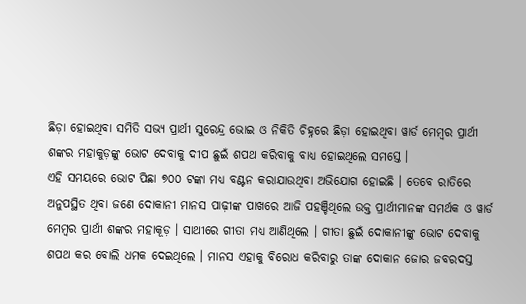ଛିଡ଼ା ହୋଇଥିବା ସମିତି ସଭ୍ୟ ପ୍ରାର୍ଥୀ ସୁରେନ୍ଦ୍ର ଭୋଇ ଓ ନିକିତି ଚିହ୍ନରେ ଛିଡ଼ା ହୋଇଥିବା ୱାର୍ଡ ମେମ୍ବର ପ୍ରାର୍ଥୀ ଶଙ୍କର ମହାକୁଡ଼ଙ୍କୁ ଭୋଟ ଦେବାକୁ ଦୀପ ଛୁଇଁ ଶପଥ କରିବାକୁ ବାଧ୍ୟ ହୋଇଥିଲେ ସମସ୍ତେ ।
ଏହି ସମୟରେ ଭୋଟ ପିଛା ୭୦୦ ଟଙ୍କା ମଧ୍ୟ ବଣ୍ଟନ କରାଯାଉଥିବା ଅଭିଯୋଗ ହୋଇଛି । ତେବେ ରାତିରେ ଅନୁପସ୍ଥିତ ଥିବା ଜଣେ ଦୋକାନୀ ମାନସ ପାଢ଼ୀଙ୍କ ପାଖରେ ଆଜି ପହଞ୍ଚିଥିଲେ ଉକ୍ତ ପ୍ରାର୍ଥୀମାନଙ୍କ ସମର୍ଥକ ଓ ୱାର୍ଡ ମେମ୍ବର ପ୍ରାର୍ଥୀ ଶଙ୍କର ମହାକୂଡ଼ । ସାଥୀରେ ଗୀତା ମଧ୍ୟ ଆଣିଥିଲେ । ଗୀତା ଛୁଇଁ ଦୋକାନୀଙ୍କୁ ଭୋଟ ଦେବାକୁ ଶପଥ କର ବୋଲି ଧମକ ଦେଇଥିଲେ । ମାନସ ଏହାକୁ ବିରୋଧ କରିବାରୁ ତାଙ୍କ ଦୋକାନ ଜୋର ଜବରଦସ୍ତ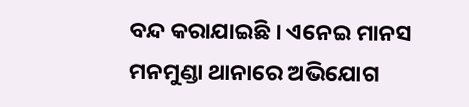ବନ୍ଦ କରାଯାଇଛି । ଏନେଇ ମାନସ ମନମୁଣ୍ଡା ଥାନାରେ ଅଭିଯୋଗ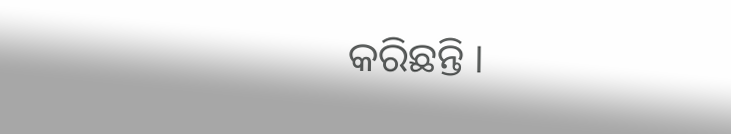କରିଛନ୍ତି ।